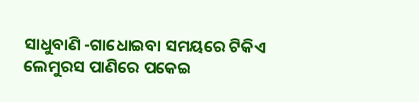ସାଧୁବାଣି -ଗାଧୋଇବା ସମୟରେ ଟିକିଏ ଲେମୁରସ ପାଣିରେ ପକେଇ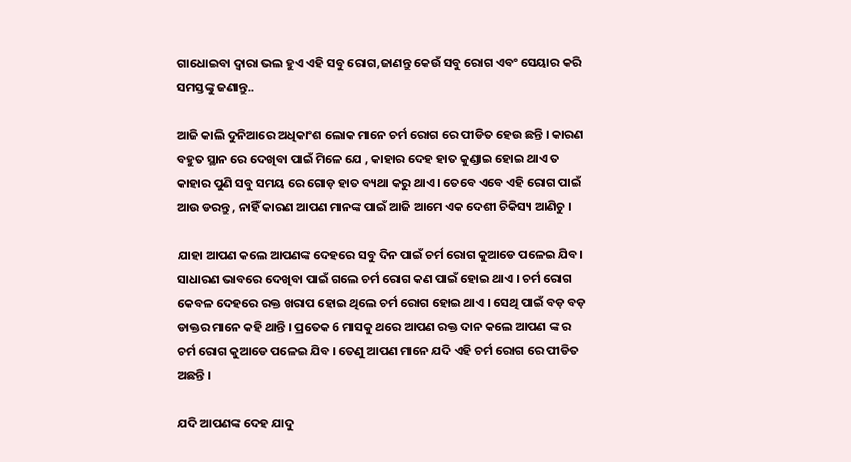ଗାଧୋଇବା ଦ୍ୱାରା ଭଲ ହୁଏ ଏହି ସବୁ ରୋଗ,ଜାଣନ୍ତୁ କେଉଁ ସବୁ ରୋଗ ଏବଂ ସେୟାର କରି ସମସ୍ତଙ୍କୁ ଜଣାନ୍ତୁ..

ଆଜି କାଲି ଦୁନିଆରେ ଅଧିକାଂଶ ଲୋକ ମାନେ ଚର୍ମ ରୋଗ ରେ ପୀଡିତ ହେଉ ଛନ୍ତି । କାରଣ ବହୁତ ସ୍ଥାନ ରେ ଦେଖିବା ପାଇଁ ମିଳେ ଯେ , କାହାର ଦେହ ହାତ କୁଣ୍ଡାଇ ହୋଇ ଥାଏ ତ କାହାର ପୁଣି ସବୁ ସମୟ ରେ ଗୋଡ଼ ହାତ ବ୍ୟଥା କରୁ ଥାଏ । ତେବେ ଏବେ ଏହି ରୋଗ ପାଇଁ ଆଉ ଡରନ୍ତୁ , ନାହିଁ କାରଣ ଆପଣ ମାନଙ୍କ ପାଇଁ ଆଜି ଆମେ ଏକ ଦେଶୀ ଚିକିସ୍ୟ ଆଣିଚୁ ।

ଯାହା ଆପଣ କଲେ ଆପଣଙ୍କ ଦେହରେ ସବୁ ଦିନ ପାଇଁ ଚର୍ମ ରୋଗ କୁଆଡେ ପଳେଇ ଯିବ। ସାଧାରଣ ଭାବରେ ଦେଖିବା ପାଇଁ ଗଲେ ଚର୍ମ ରୋଗ କଣ ପାଇଁ ହୋଇ ଥାଏ । ଚର୍ମ ରୋଗ କେବଳ ଦେହରେ ରକ୍ତ ଖରାପ ହୋଇ ଥିଲେ ଚର୍ମ ରୋଗ ହୋଇ ଥାଏ । ସେଥି ପାଇଁ ବଡ଼ ବଡ଼ ଡାକ୍ତର ମାନେ କହି ଥାନ୍ତି । ପ୍ରତେକ 6 ମାସକୁ ଥରେ ଆପଣ ରକ୍ତ ଦାନ କଲେ ଆପଣ ଙ୍କ ର ଚର୍ମ ରୋଗ କୁଆଡେ ପଳେଇ ଯିବ । ତେଣୁ ଆପଣ ମାନେ ଯଦି ଏହି ଚର୍ମ ରୋଗ ରେ ପୀଡିତ ଅଛନ୍ତି ।

ଯଦି ଆପଣଙ୍କ ଦେହ ଯାଦୁ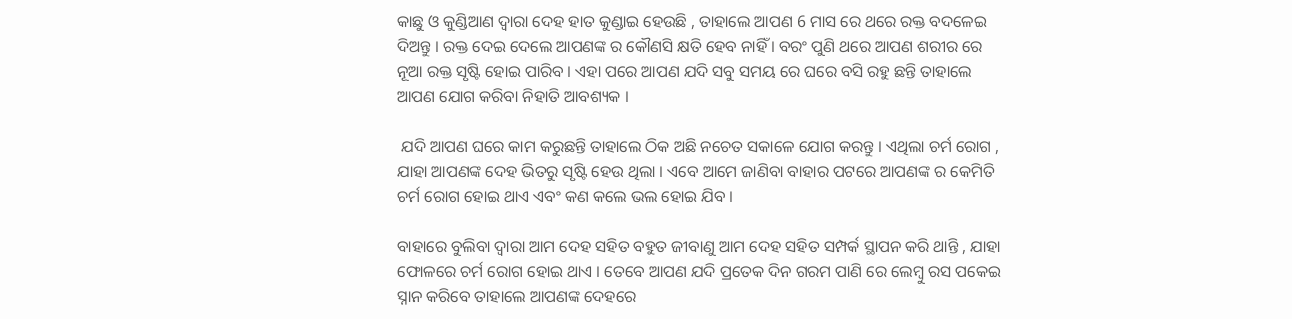କାଛୁ ଓ କୁଣ୍ଡିଆଣ ଦ୍ୱାରା ଦେହ ହାତ କୁଣ୍ଡାଇ ହେଉଛି , ତାହାଲେ ଆପଣ 6 ମାସ ରେ ଥରେ ରକ୍ତ ବଦଳେଇ ଦିଅନ୍ତୁ । ରକ୍ତ ଦେଇ ଦେଲେ ଆପଣଙ୍କ ର କୌଣସି କ୍ଷତି ହେବ ନାହିଁ । ବରଂ ପୁଣି ଥରେ ଆପଣ ଶରୀର ରେ ନୂଆ ରକ୍ତ ସୃଷ୍ଟି ହୋଇ ପାରିବ । ଏହା ପରେ ଆପଣ ଯଦି ସବୁ ସମୟ ରେ ଘରେ ବସି ରହୁ ଛନ୍ତି ତାହାଲେ ଆପଣ ଯୋଗ କରିବା ନିହାତି ଆବଶ୍ୟକ ।

 ଯଦି ଆପଣ ଘରେ କାମ କରୁଛନ୍ତି ତାହାଲେ ଠିକ ଅଛି ନଚେତ ସକାଳେ ଯୋଗ କରନ୍ତୁ । ଏଥିଲା ଚର୍ମ ରୋଗ , ଯାହା ଆପଣଙ୍କ ଦେହ ଭିତରୁ ସୃଷ୍ଟି ହେଉ ଥିଲା । ଏବେ ଆମେ ଜାଣିବା ବାହାର ପଟରେ ଆପଣଙ୍କ ର କେମିତି ଚର୍ମ ରୋଗ ହୋଇ ଥାଏ ଏବଂ କଣ କଲେ ଭଲ ହୋଇ ଯିବ ।

ବାହାରେ ବୁଲିବା ଦ୍ୱାରା ଆମ ଦେହ ସହିତ ବହୁତ ଜୀବାଣୁ ଆମ ଦେହ ସହିତ ସମ୍ପର୍କ ସ୍ଥାପନ କରି ଥାନ୍ତି , ଯାହା ଫୋଳରେ ଚର୍ମ ରୋଗ ହୋଇ ଥାଏ । ତେବେ ଆପଣ ଯଦି ପ୍ରତେକ ଦିନ ଗରମ ପାଣି ରେ ଲେମ୍ବୁ ରସ ପକେଇ ସ୍ନାନ କରିବେ ତାହାଲେ ଆପଣଙ୍କ ଦେହରେ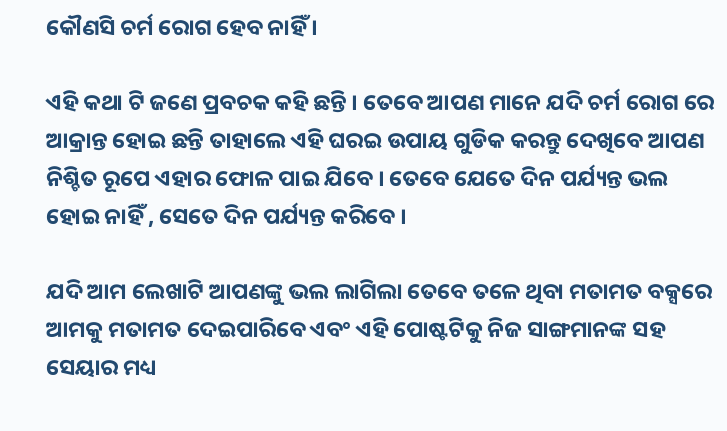କୌଣସି ଚର୍ମ ରୋଗ ହେବ ନାହିଁ ।

ଏହି କଥା ଟି ଜଣେ ପ୍ରବଚକ କହି ଛନ୍ତି । ତେବେ ଆପଣ ମାନେ ଯଦି ଚର୍ମ ରୋଗ ରେ ଆକ୍ରାନ୍ତ ହୋଇ ଛନ୍ତି ତାହାଲେ ଏହି ଘରଇ ଉପାୟ ଗୁଡିକ କରନ୍ତୁ ଦେଖିବେ ଆପଣ ନିଶ୍ଚିତ ରୂପେ ଏହାର ଫୋଳ ପାଇ ଯିବେ । ତେବେ ଯେତେ ଦିନ ପର୍ଯ୍ୟନ୍ତ ଭଲ ହୋଇ ନାହିଁ , ସେତେ ଦିନ ପର୍ଯ୍ୟନ୍ତ କରିବେ ।

ଯଦି ଆମ ଲେଖାଟି ଆପଣଙ୍କୁ ଭଲ ଲାଗିଲା ତେବେ ତଳେ ଥିବା ମତାମତ ବକ୍ସରେ ଆମକୁ ମତାମତ ଦେଇପାରିବେ ଏବଂ ଏହି ପୋଷ୍ଟଟିକୁ ନିଜ ସାଙ୍ଗମାନଙ୍କ ସହ ସେୟାର ମଧ୍ୟ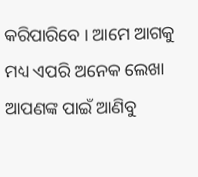କରିପାରିବେ । ଆମେ ଆଗକୁ ମଧ୍ୟ ଏପରି ଅନେକ ଲେଖା ଆପଣଙ୍କ ପାଇଁ ଆଣିବୁ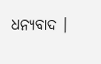ଧନ୍ୟବାଦ ।